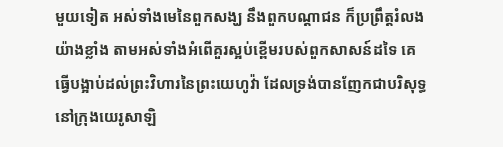មួយទៀត អស់ទាំងមេនៃពួកសង្ឃ នឹងពួកបណ្តាជន ក៏ប្រព្រឹត្តរំលងយ៉ាងខ្លាំង តាមអស់ទាំងអំពើគួរស្អប់ខ្ពើមរបស់ពួកសាសន៍ដទៃ គេធ្វើបង្អាប់ដល់ព្រះវិហារនៃព្រះយេហូវ៉ា ដែលទ្រង់បានញែកជាបរិសុទ្ធ នៅក្រុងយេរូសាឡិ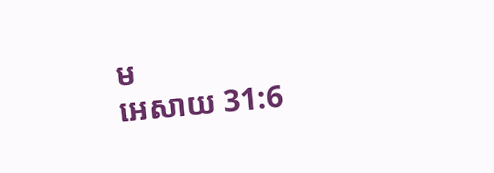ម
អេសាយ 31:6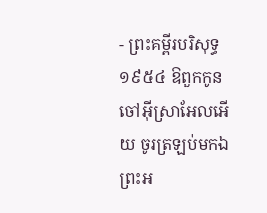- ព្រះគម្ពីរបរិសុទ្ធ ១៩៥៤ ឱពួកកូនចៅអ៊ីស្រាអែលអើយ ចូរត្រឡប់មកឯព្រះអ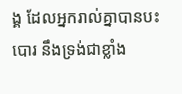ង្គ ដែលអ្នករាល់គ្នាបានបះបោរ នឹងទ្រង់ជាខ្លាំង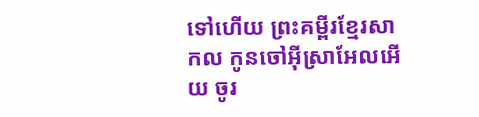ទៅហើយ ព្រះគម្ពីរខ្មែរសាកល កូនចៅអ៊ីស្រាអែលអើយ ចូរ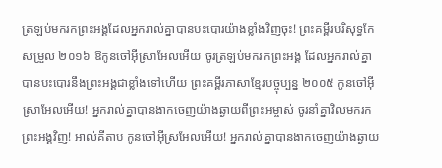ត្រឡប់មករកព្រះអង្គដែលអ្នករាល់គ្នាបានបះបោរយ៉ាងខ្លាំងវិញចុះ! ព្រះគម្ពីរបរិសុទ្ធកែសម្រួល ២០១៦ ឱកូនចៅអ៊ីស្រាអែលអើយ ចូរត្រឡប់មករកព្រះអង្គ ដែលអ្នករាល់គ្នាបានបះបោរនឹងព្រះអង្គជាខ្លាំងទៅហើយ ព្រះគម្ពីរភាសាខ្មែរបច្ចុប្បន្ន ២០០៥ កូនចៅអ៊ីស្រាអែលអើយ! អ្នករាល់គ្នាបានងាកចេញយ៉ាងឆ្ងាយពីព្រះអម្ចាស់ ចូរនាំគ្នាវិលមករកព្រះអង្គវិញ! អាល់គីតាប កូនចៅអ៊ីស្រអែលអើយ! អ្នករាល់គ្នាបានងាកចេញយ៉ាងឆ្ងាយ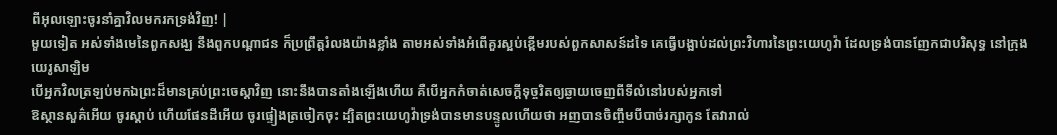ពីអុលឡោះចូរនាំគ្នាវិលមករកទ្រង់វិញ! |
មួយទៀត អស់ទាំងមេនៃពួកសង្ឃ នឹងពួកបណ្តាជន ក៏ប្រព្រឹត្តរំលងយ៉ាងខ្លាំង តាមអស់ទាំងអំពើគួរស្អប់ខ្ពើមរបស់ពួកសាសន៍ដទៃ គេធ្វើបង្អាប់ដល់ព្រះវិហារនៃព្រះយេហូវ៉ា ដែលទ្រង់បានញែកជាបរិសុទ្ធ នៅក្រុងយេរូសាឡិម
បើអ្នកវិលត្រឡប់មកឯព្រះដ៏មានគ្រប់ព្រះចេស្តាវិញ នោះនឹងបានតាំងឡើងហើយ គឺបើអ្នកកំចាត់សេចក្ដីទុច្ចរិតឲ្យឆ្ងាយចេញពីទីលំនៅរបស់អ្នកទៅ
ឱស្ថានសួគ៌អើយ ចូរស្តាប់ ហើយផែនដីអើយ ចូរផ្ទៀងត្រចៀកចុះ ដ្បិតព្រះយេហូវ៉ាទ្រង់បានមានបន្ទូលហើយថា អញបានចិញ្ចឹមបីបាច់រក្សាកូន តែវារាល់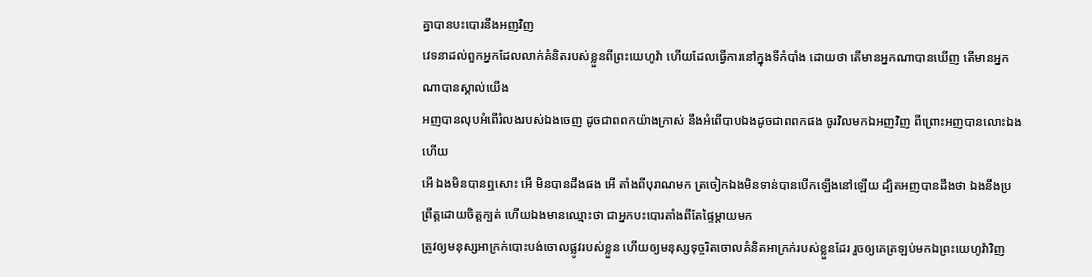គ្នាបានបះបោរនឹងអញវិញ
វេទនាដល់ពួកអ្នកដែលលាក់គំនិតរបស់ខ្លួនពីព្រះយេហូវ៉ា ហើយដែលធ្វើការនៅក្នុងទីកំបាំង ដោយថា តើមានអ្នកណាបានឃើញ តើមានអ្នកណាបានស្គាល់យើង
អញបានលុបអំពើរំលងរបស់ឯងចេញ ដូចជាពពកយ៉ាងក្រាស់ នឹងអំពើបាបឯងដូចជាពពកផង ចូរវិលមកឯអញវិញ ពីព្រោះអញបានលោះឯងហើយ
អើ ឯងមិនបានឮសោះ អើ មិនបានដឹងផង អើ តាំងពីបុរាណមក ត្រចៀកឯងមិនទាន់បានបើកឡើងនៅឡើយ ដ្បិតអញបានដឹងថា ឯងនឹងប្រព្រឹត្តដោយចិត្តក្បត់ ហើយឯងមានឈ្មោះថា ជាអ្នកបះបោរតាំងពីតែផ្ទៃម្តាយមក
ត្រូវឲ្យមនុស្សអាក្រក់បោះបង់ចោលផ្លូវរបស់ខ្លួន ហើយឲ្យមនុស្សទុច្ចរិតចោលគំនិតអាក្រក់របស់ខ្លួនដែរ រួចឲ្យគេត្រឡប់មកឯព្រះយេហូវ៉ាវិញ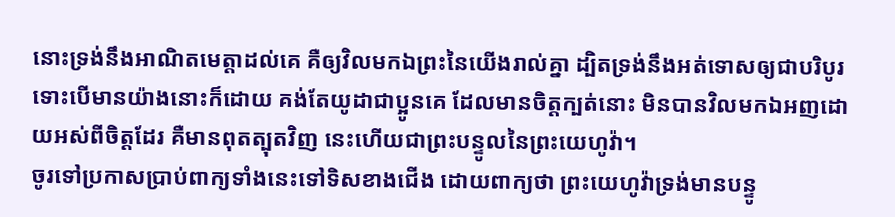នោះទ្រង់នឹងអាណិតមេត្តាដល់គេ គឺឲ្យវិលមកឯព្រះនៃយើងរាល់គ្នា ដ្បិតទ្រង់នឹងអត់ទោសឲ្យជាបរិបូរ
ទោះបើមានយ៉ាងនោះក៏ដោយ គង់តែយូដាជាប្អូនគេ ដែលមានចិត្តក្បត់នោះ មិនបានវិលមកឯអញដោយអស់ពីចិត្តដែរ គឺមានពុតត្បុតវិញ នេះហើយជាព្រះបន្ទូលនៃព្រះយេហូវ៉ា។
ចូរទៅប្រកាសប្រាប់ពាក្យទាំងនេះទៅទិសខាងជើង ដោយពាក្យថា ព្រះយេហូវ៉ាទ្រង់មានបន្ទូ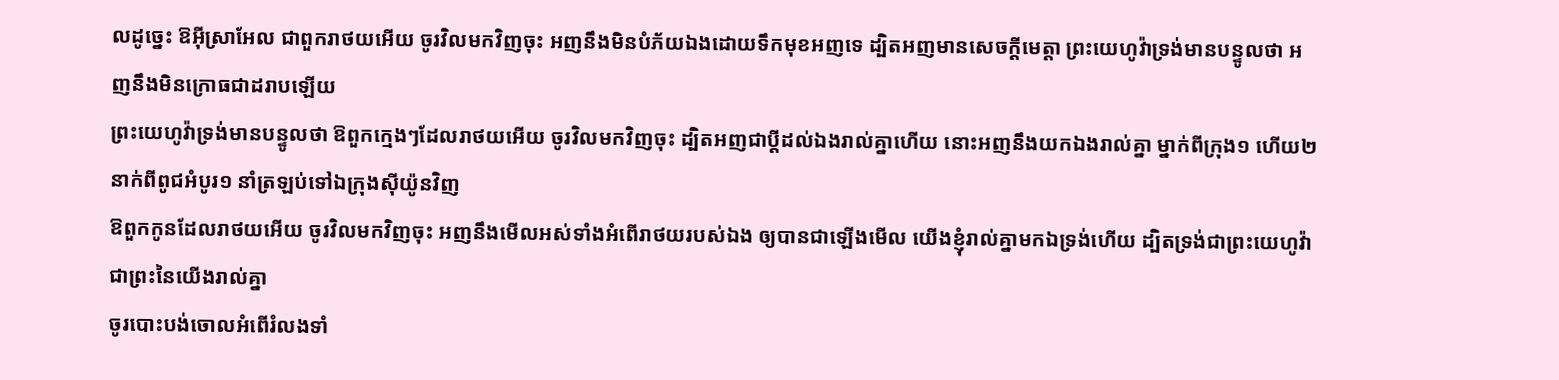លដូច្នេះ ឱអ៊ីស្រាអែល ជាពួករាថយអើយ ចូរវិលមកវិញចុះ អញនឹងមិនបំភ័យឯងដោយទឹកមុខអញទេ ដ្បិតអញមានសេចក្ដីមេត្តា ព្រះយេហូវ៉ាទ្រង់មានបន្ទូលថា អញនឹងមិនក្រោធជាដរាបឡើយ
ព្រះយេហូវ៉ាទ្រង់មានបន្ទូលថា ឱពួកក្មេងៗដែលរាថយអើយ ចូរវិលមកវិញចុះ ដ្បិតអញជាប្ដីដល់ឯងរាល់គ្នាហើយ នោះអញនឹងយកឯងរាល់គ្នា ម្នាក់ពីក្រុង១ ហើយ២នាក់ពីពូជអំបូរ១ នាំត្រឡប់ទៅឯក្រុងស៊ីយ៉ូនវិញ
ឱពួកកូនដែលរាថយអើយ ចូរវិលមកវិញចុះ អញនឹងមើលអស់ទាំងអំពើរាថយរបស់ឯង ឲ្យបានជាឡើងមើល យើងខ្ញុំរាល់គ្នាមកឯទ្រង់ហើយ ដ្បិតទ្រង់ជាព្រះយេហូវ៉ា ជាព្រះនៃយើងរាល់គ្នា
ចូរបោះបង់ចោលអំពើរំលងទាំ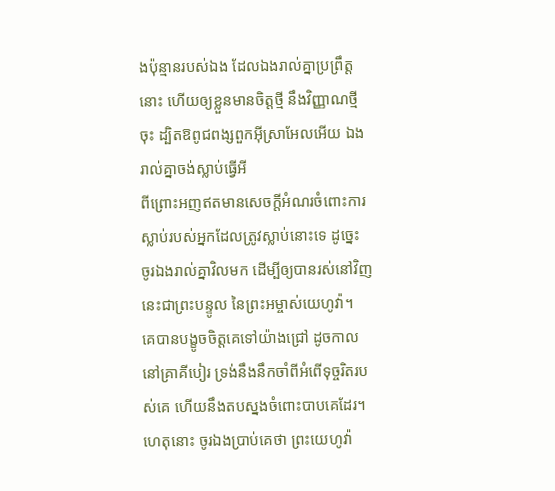ងប៉ុន្មានរបស់ឯង ដែលឯងរាល់គ្នាប្រព្រឹត្តនោះ ហើយឲ្យខ្លួនមានចិត្តថ្មី នឹងវិញ្ញាណថ្មីចុះ ដ្បិតឱពូជពង្សពួកអ៊ីស្រាអែលអើយ ឯងរាល់គ្នាចង់ស្លាប់ធ្វើអី
ពីព្រោះអញឥតមានសេចក្ដីអំណរចំពោះការស្លាប់របស់អ្នកដែលត្រូវស្លាប់នោះទេ ដូច្នេះ ចូរឯងរាល់គ្នាវិលមក ដើម្បីឲ្យបានរស់នៅវិញ នេះជាព្រះបន្ទូល នៃព្រះអម្ចាស់យេហូវ៉ា។
គេបានបង្ខូចចិត្តគេទៅយ៉ាងជ្រៅ ដូចកាលនៅគ្រាគីបៀរ ទ្រង់នឹងនឹកចាំពីអំពើទុច្ចរិតរបស់គេ ហើយនឹងតបស្នងចំពោះបាបគេដែរ។
ហេតុនោះ ចូរឯងប្រាប់គេថា ព្រះយេហូវ៉ា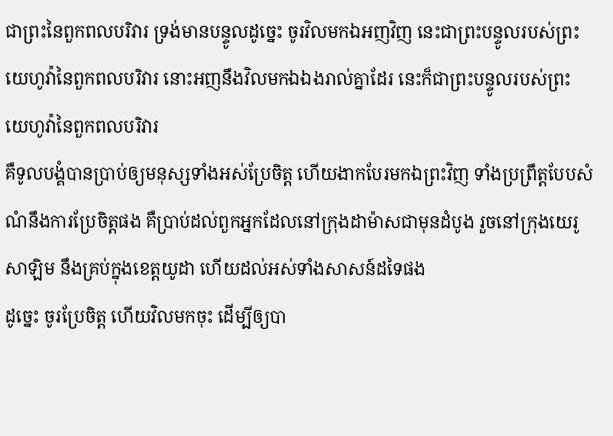ជាព្រះនៃពួកពលបរិវារ ទ្រង់មានបន្ទូលដូច្នេះ ចូរវិលមកឯអញវិញ នេះជាព្រះបន្ទូលរបស់ព្រះយេហូវ៉ានៃពួកពលបរិវារ នោះអញនឹងវិលមកឯឯងរាល់គ្នាដែរ នេះក៏ជាព្រះបន្ទូលរបស់ព្រះយេហូវ៉ានៃពួកពលបរិវារ
គឺទូលបង្គំបានប្រាប់ឲ្យមនុស្សទាំងអស់ប្រែចិត្ត ហើយងាកបែរមកឯព្រះវិញ ទាំងប្រព្រឹត្តបែបសំណំនឹងការប្រែចិត្តផង គឺប្រាប់ដល់ពួកអ្នកដែលនៅក្រុងដាម៉ាសជាមុនដំបូង រួចនៅក្រុងយេរូសាឡិម នឹងគ្រប់ក្នុងខេត្តយូដា ហើយដល់អស់ទាំងសាសន៍ដទៃផង
ដូច្នេះ ចូរប្រែចិត្ត ហើយវិលមកចុះ ដើម្បីឲ្យបា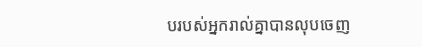បរបស់អ្នករាល់គ្នាបានលុបចេញ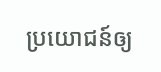ប្រយោជន៍ឲ្យ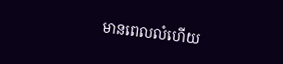មានពេលលំហើយ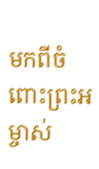មកពីចំពោះព្រះអម្ចាស់